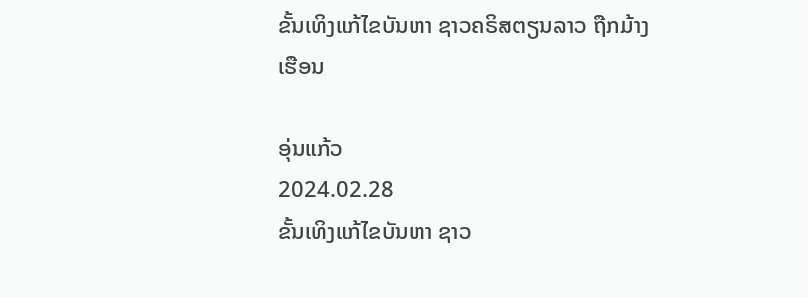ຂັ້ນເທິງແກ້ໄຂບັນຫາ ຊາວຄຣິສຕຽນລາວ ຖືກມ້າງເຮືອນ

ອຸ່ນແກ້ວ
2024.02.28
ຂັ້ນເທິງແກ້ໄຂບັນຫາ ຊາວ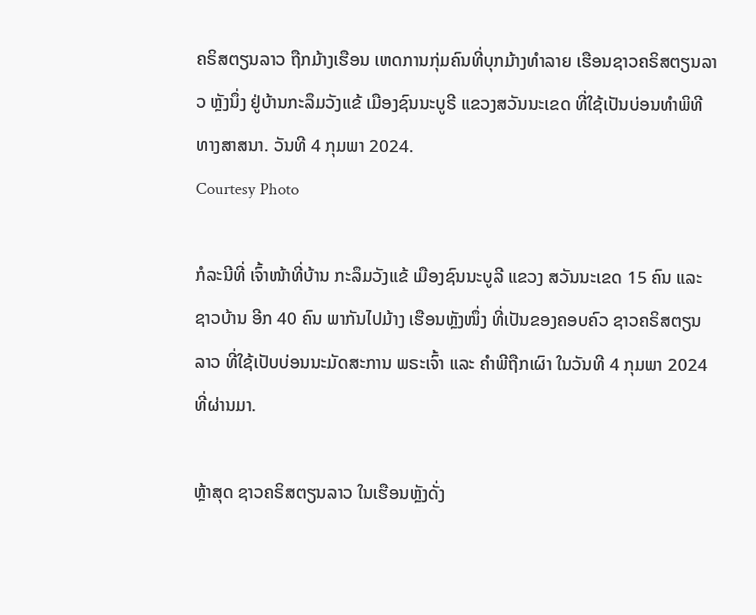ຄຣິສຕຽນລາວ ຖືກມ້າງເຮືອນ ເຫດການກຸ່ມຄົນທີ່ບຸກມ້າງທຳລາຍ ເຮືອນຊາວຄຣິສຕຽນລາວ ຫຼັງນຶ່ງ ຢູ່ບ້ານກະລຶມວັງແຂ້ ເມືອງຊົນນະບູຣີ ແຂວງສວັນນະເຂດ ທີ່ໃຊ້ເປັນບ່ອນທຳພິທີ ທາງສາສນາ. ວັນທີ 4 ກຸມພາ 2024.
Courtesy Photo

ກໍລະນີທີ່ ເຈົ້າໜ້າທີ່ບ້ານ ກະລຶມວັງແຂ້ ເມືອງຊົນນະບູລີ ແຂວງ ສວັນນະເຂດ 15 ຄົນ ແລະ ຊາວບ້ານ ອີກ 40 ຄົນ ພາກັນໄປມ້າງ ເຮືອນຫຼັງໜຶ່ງ ທີ່ເປັນຂອງຄອບຄົວ ຊາວຄຣິສຕຽນລາວ ທີ່ໃຊ້ເປັບບ່ອນນະມັດສະການ ພຣະເຈົ້າ ແລະ ຄໍາພີຖືກເຜົາ ໃນວັນທີ 4 ກຸມພາ 2024 ທີ່ຜ່ານມາ.

ຫຼ້າສຸດ ຊາວຄຣິສຕຽນລາວ ໃນເຮືອນຫຼັງດັ່ງ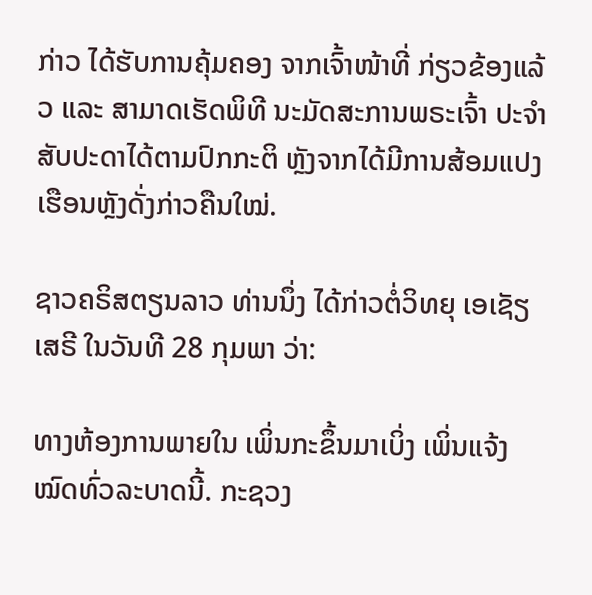ກ່າວ ໄດ້ຮັບການຄຸ້ມຄອງ ຈາກເຈົ້າໜ້າທີ່ ກ່ຽວຂ້ອງແລ້ວ ແລະ ສາມາດເຮັດພິທີ ນະມັດສະການພຣະເຈົ້າ ປະຈໍາສັບປະດາໄດ້ຕາມປົກກະຕິ ຫຼັງຈາກໄດ້ມີການສ້ອມແປງເຮືອນຫຼັງດັ່ງກ່າວຄືນໃໝ່.

ຊາວຄຣິສຕຽນລາວ ທ່ານນຶ່ງ ໄດ້ກ່າວຕໍ່ວິທຍຸ ເອເຊັຽເສຣີ ໃນວັນທີ 28 ກຸມພາ ວ່າ:

ທາງຫ້ອງການພາຍໃນ ເພິ່ນກະຂຶ້ນມາເບິ່ງ ເພິ່ນແຈ້ງໝົດທົ່ວລະບາດນີ້. ກະຊວງ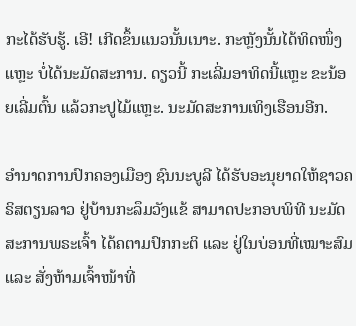ກະໄດ້ຮັບຮູ້. ເອີ! ເກີດຂຶ້ນແນວນັ້ນເນາະ. ກະຫຼັງນັ້ນໄດ້ທິດໜຶ່ງແຫຼະ ບໍ່ໄດ້ນະມັດສະການ. ດຽວນີ້ ກະເລີ່ມອາທິດນີ້ແຫຼະ ຂະນ້ອຍເລີ່ມຕົ້ນ ແລ້ວກະປູໄມ້ແຫຼະ. ນະມັດສະການເທິງເຮືອນອີກ.

ອໍານາດການປົກຄອງເມືອງ ຊົນນະບູລີ ໄດ້ຮັບອະນຸຍາດໃຫ້ຊາວຄຣິສຕຽນລາວ ຢູ່ບ້ານກະລຶມວັງແຂ້ ສາມາດປະກອບພິທີ ນະມັດສະການພຣະເຈົ້າ ໄດ້ຄຕາມປົກກະຕິ ແລະ ຢູ່ໃນບ່ອນທີ່ເໝາະສົມ ແລະ ສັ່ງຫ້າມເຈົ້າໜ້າທີ່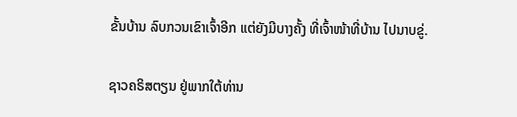ຂັ້ນບ້ານ ລົບກວນເຂົາເຈົ້າອີກ ແຕ່ຍັງມີບາງຄັ້ງ ທີ່ເຈົ້າໜ້າທີ່ບ້ານ ໄປນາບຂູ່.

ຊາວຄຣິສຕຽນ ຢູ່ພາກໃຕ້ທ່ານ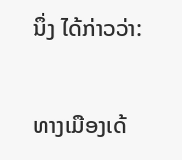ນຶ່ງ ໄດ້ກ່າວວ່າ:

ທາງເມືອງເດ້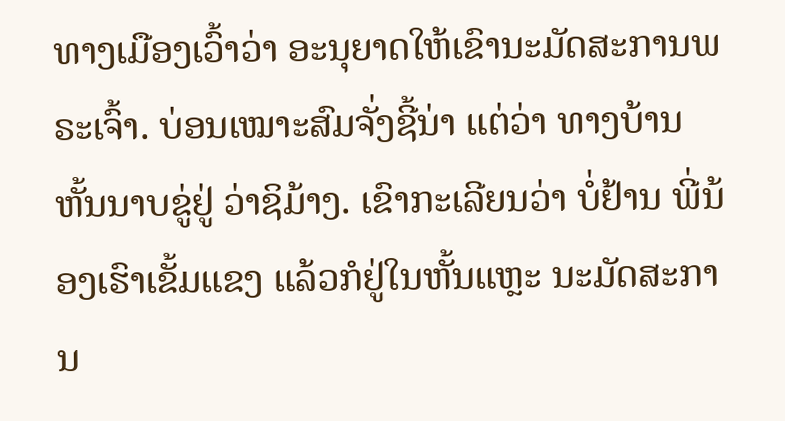ທາງເມືອງເວົ້າວ່າ ອະນຸຍາດໃຫ້ເຂົານະມັດສະການພຣະເຈົ້າ. ບ່ອນເໝາະສົມຈັ່ງຊີ້ນ່າ ແຕ່ວ່າ ທາງບ້ານຫັ້ນນາບຂູ່ຢູ່ ວ່າຊິມ້າງ. ເຂົາກະເລີຍນວ່າ ບໍ່ຢ້ານ ພີ່ນ້ອງເຮົາເຂັ້ມແຂງ ແລ້ວກໍຢູ່ໃນຫັ້ນແຫຼະ ນະມັດສະການ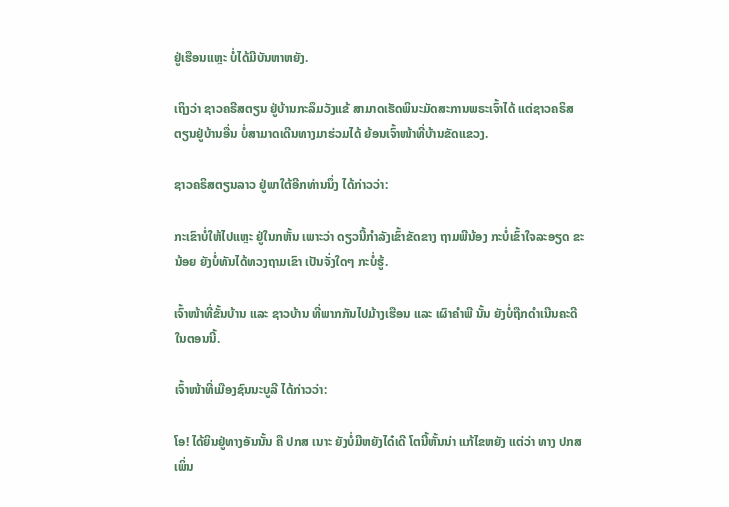ຢູ່ເຮືອນແຫຼະ ບໍ່ໄດ້ມີບັນຫາຫຍັງ.

ເຖິງວ່າ ຊາວຄຣີສຕຽນ ຢູ່ບ້ານກະລຶມວັງແຂ້ ສາມາດເຮັດພິນະມັດສະການພຣະເຈົ້າໄດ້ ແຕ່ຊາວຄຣິສຕຽນຢູ່ບ້ານອື່ນ ບໍ່ສາມາດເດີນທາງມາຮ່ວມໄດ້ ຍ້ອນເຈົ້າໜ້າທີ່ບ້ານຂັດແຂວງ.

ຊາວຄຣິສຕຽນລາວ ຢູ່ພາໃຕ້ອີກທ່ານນຶ່ງ ໄດ້ກ່າວວ່າ:

ກະເຂົາບໍ່ໃຫ້ໄປແຫຼະ ຢູ່ໃນກຫັ້ນ ເພາະວ່າ ດຽວນີ້ກໍາລັງເຂົ້າຂັດຂາງ ຖາມພີນ້ອງ ກະບໍ່ເຂົ້າໃຈລະອຽດ ຂະນ້ອຍ ຍັງບໍ່ທັນໄດ້ທວງຖາມເຂົາ ເປັນຈັ່ງໃດໆ ກະບໍ່ຮູ້.

ເຈົ້າໜ້າທີ່ຂັ້ນບ້ານ ແລະ ຊາວບ້ານ ທີ່ພາກກັນໄປມ້າງເຮືອນ ແລະ ເຜົາຄໍາພີ ນັ້ນ ຍັງບໍ່ຖືກດໍາເນີນຄະດີ ໃນຕອນນີ້.

ເຈົ້າໜ້າທີ່ເມືອງຊົນນະບູລີ ໄດ້ກ່າວວ່າ:

ໂອ! ໄດ້ຍິນຢູ່ທາງອັນນັ້ນ ຄື ປກສ ເນາະ ຍັງບໍ່ມີຫຍັງໄດ໋ເດີ ໂຕນີ້ຫັ້ນນ່າ ແກ້ໄຂຫຍັງ ແຕ່ວ່າ ທາງ ປກສ ເພິ່ນ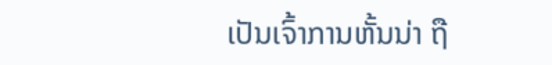ເປັນເຈົ້າການຫັ້ນນ່າ ຖື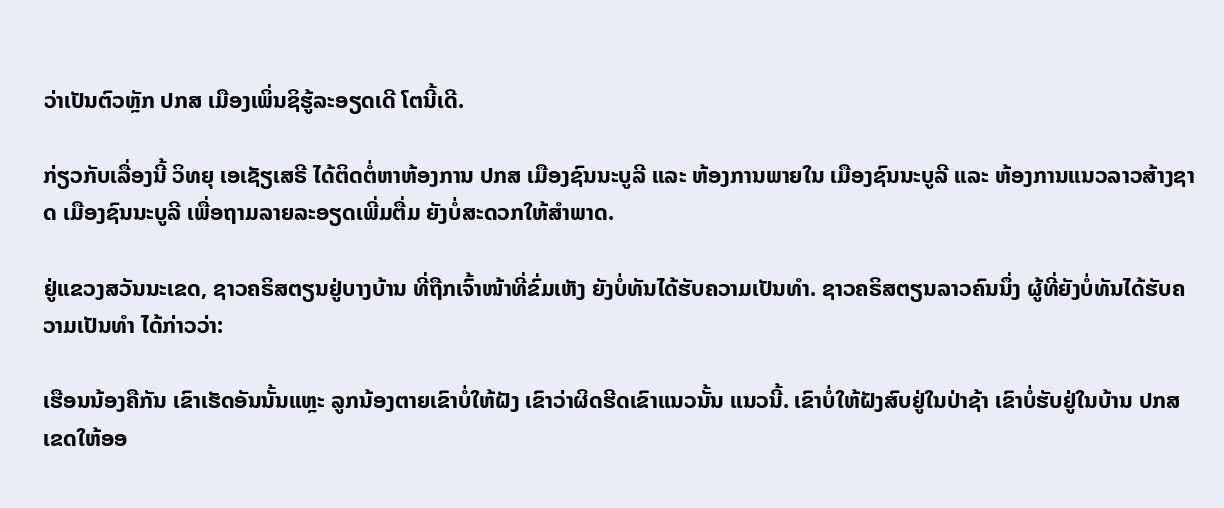ວ່າເປັນຕົວຫຼັກ ປກສ ເມືອງເພິ່ນຊິຮູ້ລະອຽດເດີ ໂຕນີ້ເດີ.

ກ່ຽວກັບເລື່ອງນີ້ ວິທຍຸ ເອເຊັຽເສຣີ ໄດ້ຕິດຕໍ່ຫາຫ້ອງການ ປກສ ເມືອງຊົນນະບູລີ ແລະ ຫ້ອງການພາຍໃນ ເມືອງຊົນນະບູລີ ແລະ ຫ້ອງການແນວລາວສ້າງຊາດ ເມືອງຊົນນະບູລີ ເພື່ອຖາມລາຍລະອຽດເພີ່ມຕື່ມ ຍັງບໍ່ສະດວກໃຫ້ສໍາພາດ.

ຢູ່ແຂວງສວັນນະເຂດ, ຊາວຄຣິສຕຽນຢູ່ບາງບ້ານ ທີ່ຖືກເຈົ້າໜ້າທີ່ຂົ່ມເຫັງ ຍັງບໍ່ທັນໄດ້ຮັບຄວາມເປັນທໍາ. ຊາວຄຣິສຕຽນລາວຄົນນຶ່ງ ຜູ້ທີ່ຍັງບໍ່ທັນໄດ້ຮັບຄວາມເປັນທໍາ ໄດ້ກ່າວວ່າ:

ເຮືອນນ້ອງຄືກັນ ເຂົາເຮັດອັນນັ້ນແຫຼະ ລູກນ້ອງຕາຍເຂົາບໍ່ໃຫ້ຝັງ ເຂົາວ່າຜິດຮີດເຂົາແນວນັ້ນ ແນວນີ້. ເຂົາບໍ່ໃຫ້ຝັງສົບຢູ່ໃນປ່າຊ້າ ເຂົາບໍ່ຮັບຢູ່ໃນບ້ານ ປກສ ເຂດໃຫ້ອອ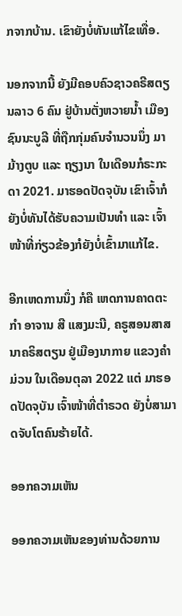ກຈາກບ້ານ. ເຂົາຍັງບໍ່ທັນແກ້ໄຂເທື່ອ.

ນອກຈາກນີ້ ຍັງມີຄອບຄົວຊາວຄຣີສຕຽນລາວ 6 ຄົນ ຢູ່ບ້ານຕັ່ງຫວາຍນໍ້າ ເມືອງ ຊົນນະບູລີ ທີ່ຖືກກຸ່ມຄົນຈໍານວນນຶ່ງ ມາມ້າງຕູບ ແລະ ຖຽງນາ ໃນເດືອນກໍຣະກະດາ 2021. ມາຮອດປັດຈຸບັນ ເຂົາເຈົ້າກໍຍັງບໍ່ທັນໄດ້ຮັບຄວາມເປັນທໍາ ແລະ ເຈົ້າໜ້າທີ່ກ່ຽວຂ້ອງກໍຍັງບໍ່ເຂົ້າມາແກ້ໄຂ.

ອີກເຫດການນຶ່ງ ກໍຄື ເຫດການຄາດຕະກໍາ ອາຈານ ສີ ແສງມະນີ, ຄຣູສອນສາສນາຄຣິສຕຽນ ຢູ່ເມືອງນາກາຍ ແຂວງຄໍາມ່ວນ ໃນເດືອນຕຸລາ 2022 ແຕ່ ມາຮອດປັດຈຸບັນ ເຈົ້າໜ້າທີ່ຕໍາຣວດ ຍັງບໍ່ສາມາດຈັບໂຕຄົນຮ້າຍໄດ້.

ອອກຄວາມເຫັນ

ອອກຄວາມເຫັນຂອງທ່ານດ້ວຍການ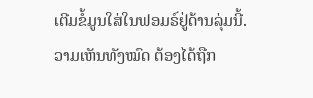ເຕີມຂໍ້ມູນໃສ່ໃນຟອມຣ໌ຢູ່ດ້ານລຸ່ມນີ້. ວາມເຫັນທັງໝົດ ຕ້ອງໄດ້ຖືກ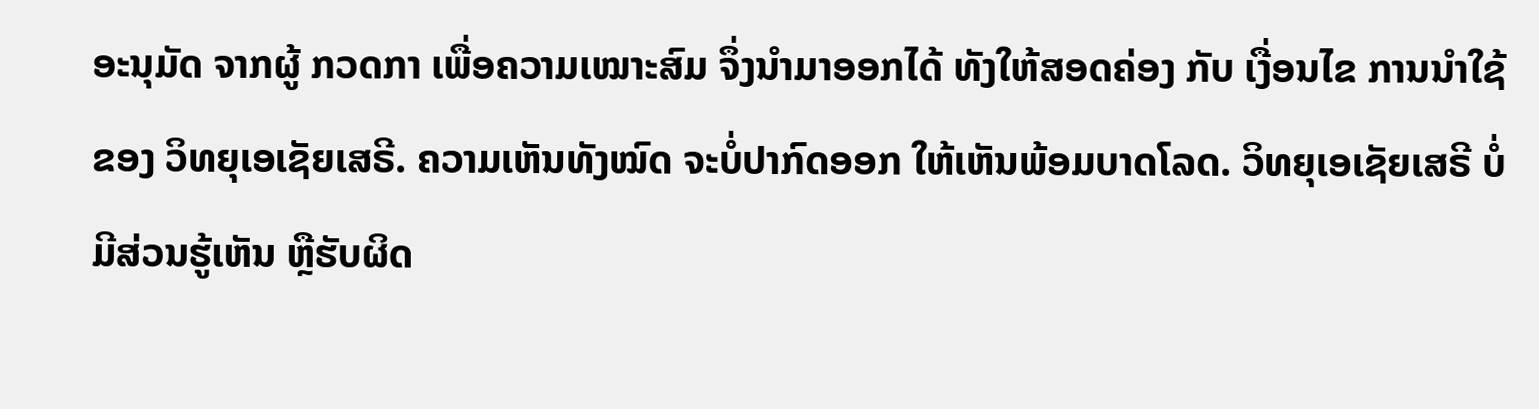ອະນຸມັດ ຈາກຜູ້ ກວດກາ ເພື່ອຄວາມເໝາະສົມ ຈຶ່ງນໍາມາອອກໄດ້ ທັງໃຫ້ສອດຄ່ອງ ກັບ ເງື່ອນໄຂ ການນຳໃຊ້ ຂອງ ວິທຍຸເອເຊັຍເສຣີ. ຄວາມເຫັນທັງໝົດ ຈະບໍ່ປາກົດອອກ ໃຫ້ເຫັນພ້ອມບາດໂລດ. ວິທຍຸເອເຊັຍເສຣີ ບໍ່ມີສ່ວນຮູ້ເຫັນ ຫຼືຮັບຜິດ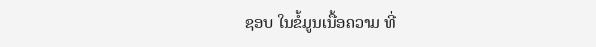ຊອບ ໃນຂໍ້ມູນເນື້ອຄວາມ ທີ່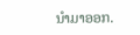ນໍາມາອອກ.